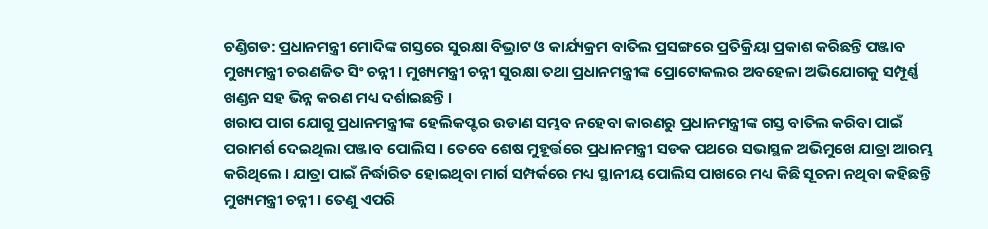ଚଣ୍ଡିଗଡ: ପ୍ରଧାନମନ୍ତ୍ରୀ ମୋଦିଙ୍କ ଗସ୍ତରେ ସୁରକ୍ଷା ବିଭ୍ରାଟ ଓ କାର୍ଯ୍ୟକ୍ରମ ବାତିଲ ପ୍ରସଙ୍ଗରେ ପ୍ରତିକ୍ରିୟା ପ୍ରକାଶ କରିଛନ୍ତି ପଞ୍ଜାବ ମୁଖ୍ୟମନ୍ତ୍ରୀ ଚରଣଜିତ ସିଂ ଚନ୍ନୀ । ମୁଖ୍ୟମନ୍ତ୍ରୀ ଚନ୍ନୀ ସୁରକ୍ଷା ତଥା ପ୍ରଧାନମନ୍ତ୍ରୀଙ୍କ ପ୍ରୋଟୋକଲର ଅବହେଳା ଅଭିଯୋଗକୁ ସମ୍ପୂର୍ଣ୍ଣ ଖଣ୍ଡନ ସହ ଭିନ୍ନ କରଣ ମଧ୍ୟ ଦର୍ଶାଇଛନ୍ତି ।
ଖରାପ ପାଗ ଯୋଗୁ ପ୍ରଧାନମନ୍ତ୍ରୀଙ୍କ ହେଲିକପ୍ଟର ଉଡାଣ ସମ୍ଭବ ନହେବା କାରଣରୁ ପ୍ରଧାନମନ୍ତ୍ରୀଙ୍କ ଗସ୍ତ ବାତିଲ କରିବା ପାଇଁ ପରାମର୍ଶ ଦେଇଥିଲା ପଞ୍ଜାବ ପୋଲିସ । ତେବେ ଶେଷ ମୁହୂର୍ତ୍ତରେ ପ୍ରଧାନମନ୍ତ୍ରୀ ସଡକ ପଥରେ ସଭାସ୍ଥଳ ଅଭିମୁଖେ ଯାତ୍ରା ଆରମ୍ଭ କରିଥିଲେ । ଯାତ୍ରା ପାଇଁ ନିର୍ଦ୍ଧାରିତ ହୋଇଥିବା ମାର୍ଗ ସମ୍ପର୍କରେ ମଧ୍ୟ ସ୍ଥାନୀୟ ପୋଲିସ ପାଖରେ ମଧ୍ୟ କିଛି ସୂଚନା ନଥିବା କହିଛନ୍ତି ମୁଖ୍ୟମନ୍ତ୍ରୀ ଚନ୍ନୀ । ତେଣୁ ଏପରି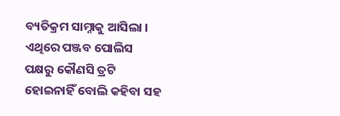ବ୍ୟତିକ୍ରମ ସାମ୍ନାକୁ ଆସିଲା । ଏଥିରେ ପଞ୍ଜବ ପୋଲିସ ପକ୍ଷରୁ କୌଣସି ତ୍ରଟି ହୋଇନାହିଁ ବୋଲି କହିବା ସହ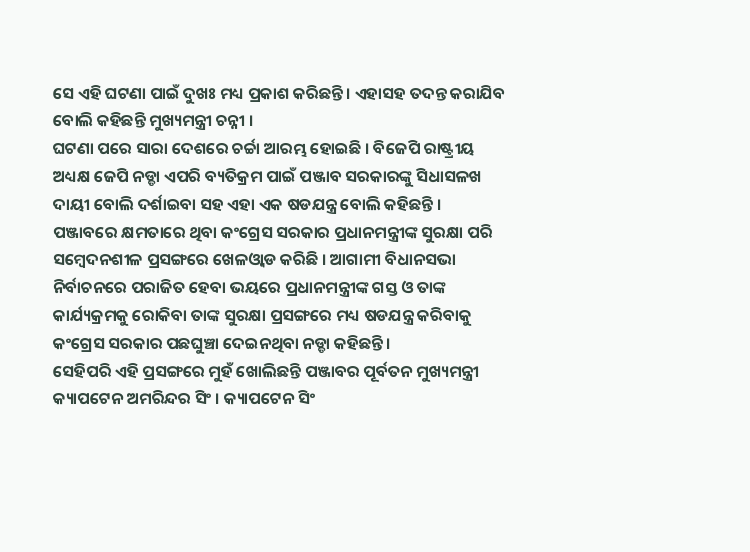ସେ ଏହି ଘଟଣା ପାଇଁ ଦୁଖଃ ମଧ୍ୟ ପ୍ରକାଶ କରିଛନ୍ତି । ଏହାସହ ତଦନ୍ତ କରାଯିବ ବୋଲି କହିଛନ୍ତି ମୁଖ୍ୟମନ୍ତ୍ରୀ ଚନ୍ନୀ ।
ଘଟଣା ପରେ ସାରା ଦେଶରେ ଚର୍ଚ୍ଚା ଆରମ୍ଭ ହୋଇଛି । ବିଜେପି ରାଷ୍ଟ୍ରୀୟ ଅଧ୍ୟକ୍ଷ ଜେପି ନଡ୍ଡା ଏପରି ବ୍ୟତିକ୍ରମ ପାଇଁ ପଞ୍ଜାବ ସରକାରଙ୍କୁ ସିଧାସଳଖ ଦାୟୀ ବୋଲି ଦର୍ଶାଇବା ସହ ଏହା ଏକ ଷଡଯନ୍ତ୍ର ବୋଲି କହିଛନ୍ତି । ପଞ୍ଜାବରେ କ୍ଷମତାରେ ଥିବା କଂଗ୍ରେସ ସରକାର ପ୍ରଧାନମନ୍ତ୍ରୀଙ୍କ ସୁରକ୍ଷା ପରି ସମ୍ବେଦନଶୀଳ ପ୍ରସଙ୍ଗରେ ଖେଳଓ୍ବାଡ କରିଛି । ଆଗାମୀ ବିଧାନସଭା ନିର୍ବାଚନରେ ପରାଜିତ ହେବା ଭୟରେ ପ୍ରଧାନମନ୍ତ୍ରୀଙ୍କ ଗସ୍ତ ଓ ତାଙ୍କ କାର୍ଯ୍ୟକ୍ରମକୁ ରୋକିବା ତାଙ୍କ ସୁରକ୍ଷା ପ୍ରସଙ୍ଗରେ ମଧ୍ୟ ଷଡଯନ୍ତ୍ର କରିବାକୁ କଂଗ୍ରେସ ସରକାର ପଛଘୁଞ୍ଚା ଦେଇନଥିବା ନଡ୍ଡା କହିଛନ୍ତି ।
ସେହିପରି ଏହି ପ୍ରସଙ୍ଗରେ ମୁହଁ ଖୋଲିଛନ୍ତି ପଞ୍ଜାବର ପୂର୍ବତନ ମୁଖ୍ୟମନ୍ତ୍ରୀ କ୍ୟାପଟେନ ଅମରିନ୍ଦର ସିଂ । କ୍ୟାପଟେନ ସିଂ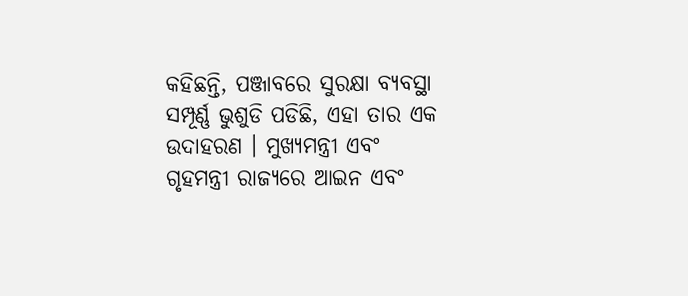କହିଛନ୍ତି, ପଞ୍ଜାବରେ ସୁରକ୍ଷା ବ୍ୟବସ୍ଥା ସମ୍ପୂର୍ଣ୍ଣ ଭୁଶୁଡି ପଡିଛି, ଏହା ତାର ଏକ ଉଦାହରଣ । ମୁଖ୍ୟମନ୍ତ୍ରୀ ଏବଂ ଗୃହମନ୍ତ୍ରୀ ରାଜ୍ୟରେ ଆଇନ ଏବଂ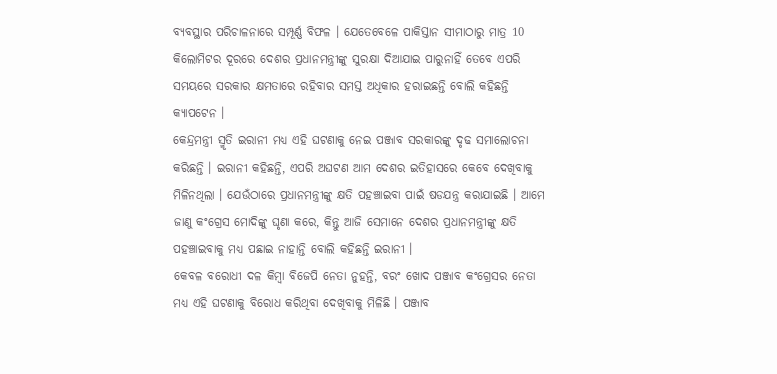ବ୍ୟବସ୍ଥାର ପରିଚାଳନାରେ ସମ୍ପୂର୍ଣ୍ଣ ବିଫଳ । ଯେତେବେଳେ ପାକିସ୍ତାନ ସୀମାଠାରୁ ମାତ୍ର 10 କିଲୋମିଟର ଦୂରରେ ଦେଶର ପ୍ରଧାନମନ୍ତ୍ରୀଙ୍କୁ ସୁରକ୍ଷା ଦିଆଯାଇ ପାରୁନାହିଁ ତେବେ ଏପରି ସମୟରେ ସରକାର କ୍ଷମତାରେ ରହିବାର ସମସ୍ତ ଅଧିକାର ହରାଇଛନ୍ତି ବୋଲି କହିଛନ୍ତି କ୍ୟାପଟେନ ।
କେନ୍ଦ୍ରମନ୍ତ୍ରୀ ସ୍ମୃତି ଇରାନୀ ମଧ୍ୟ ଏହି ଘଟଣାକୁ ନେଇ ପଞ୍ଜାବ ସରକାରଙ୍କୁ ଦୃଢ ସମାଲୋଚନା କରିଛନ୍ତି । ଇରାନୀ କହିଛନ୍ତି, ଏପରି ଅଘଟଣ ଆମ ଦେଶର ଇତିହାସରେ କେବେ ଦେଖିବାକୁ ମିଳିନଥିଲା । ଯେଉଁଠାରେ ପ୍ରଧାନମନ୍ତ୍ରୀଙ୍କୁ କ୍ଷତି ପହଞ୍ଚାଇବା ପାଇଁ ଷଡଯନ୍ତ୍ର କରାଯାଇଛି । ଆମେ ଜାଣୁ କଂଗ୍ରେସ ମୋଦିଙ୍କୁ ଘୃଣା କରେ, କିନ୍ତୁ ଆଜି ସେମାନେ ଦେଶର ପ୍ରଧାନମନ୍ତ୍ରୀଙ୍କୁ କ୍ଷତି ପହଞ୍ଚାଇବାକୁ ମଧ୍ୟ ପଛାଇ ନାହାନ୍ତି ବୋଲି କହିଛନ୍ତି ଇରାନୀ ।
କେବଳ ବରୋଧୀ ଦଳ କିମ୍ବା ବିଜେପି ନେତା ନୁହନ୍ତି, ବରଂ ଖୋଦ ପଞ୍ଜାବ କଂଗ୍ରେସର ନେତା ମଧ୍ୟ ଏହି ଘଟଣାକୁ ବିରୋଧ କରିଥିବା ଦେଖିବାକୁ ମିଳିଛି । ପଞ୍ଜାବ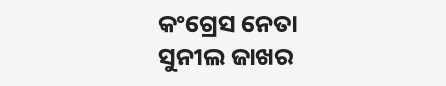କଂଗ୍ରେସ ନେତା ସୁନୀଲ ଜାଖର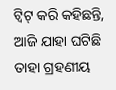ଟ୍ୱିଟ୍ କରି କହିଛନ୍ତି, ଆଜି ଯାହା ଘଟିଛି ତାହା ଗ୍ରହଣୀୟ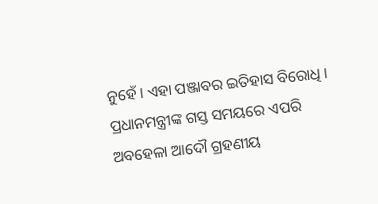ନୁହେଁ । ଏହା ପଞ୍ଜାବର ଇତିହାସ ବିରୋଧି । ପ୍ରଧାନମନ୍ତ୍ରୀଙ୍କ ଗସ୍ତ ସମୟରେ ଏପରି ଅବହେଳା ଆଦୌ ଗ୍ରହଣୀୟ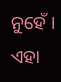ନୁହେଁ । ଏହା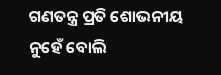ଗଣତନ୍ତ୍ର ପ୍ରତି ଶୋଭନୀୟ ନୁହେଁ ବୋଲି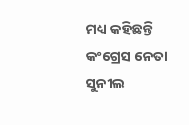ମଧ୍ୟ କହିଛନ୍ତି କଂଗ୍ରେସ ନେତା ସୁନୀଲ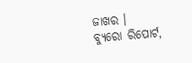ଜାଖର ।
ବ୍ୟୁରୋ ରିପୋର୍ଟ,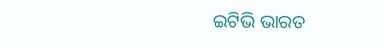ଇଟିଭି ଭାରତ